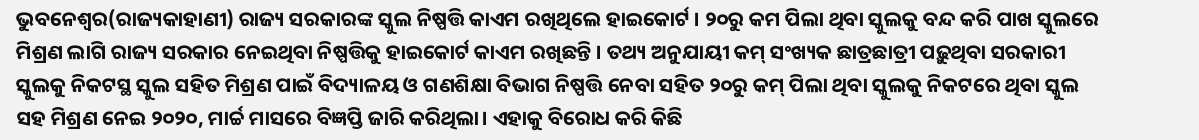ଭୁବନେଶ୍ୱର(ରାଜ୍ୟକାହାଣୀ) ରାଜ୍ୟ ସରକାରଙ୍କ ସ୍କୁଲ ନିଷ୍ପତ୍ତି କାଏମ ରଖିଥିଲେ ହାଇକୋର୍ଟ । ୨୦ରୁ କମ ପିଲା ଥିବା ସ୍କୁଲକୁ ବନ୍ଦ କରି ପାଖ ସ୍କୁଲରେ ମିଶ୍ରଣ ଲାଗି ରାଜ୍ୟ ସରକାର ନେଇଥିବା ନିଷ୍ପତ୍ତିକୁ ହାଇକୋର୍ଟ କାଏମ ରଖିଛନ୍ତି । ତଥ୍ୟ ଅନୁଯାୟୀ କମ୍ ସଂଖ୍ୟକ ଛାତ୍ରଛାତ୍ରୀ ପଢ଼ୁଥିବା ସରକାରୀ ସ୍କୁଲକୁ ନିକଟସ୍ଥ ସ୍କୁଲ ସହିତ ମିଶ୍ରଣ ପାଇଁ ବିଦ୍ୟାଳୟ ଓ ଗଣଶିକ୍ଷା ବିଭାଗ ନିଷ୍ପତ୍ତି ନେବା ସହିତ ୨୦ରୁ କମ୍ ପିଲା ଥିବା ସ୍କୁଲକୁ ନିକଟରେ ଥିବା ସ୍କୁଲ ସହ ମିଶ୍ରଣ ନେଇ ୨୦୨୦, ମାର୍ଚ୍ଚ ମାସରେ ବିଜ୍ଞପ୍ତି ଜାରି କରିଥିଲା। ଏହାକୁ ବିରୋଧ କରି କିଛି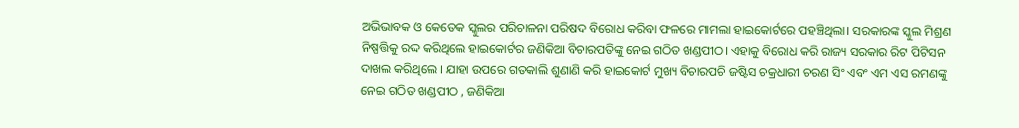ଅଭିଭାବକ ଓ କେତେକ ସ୍କୁଲର ପରିଚାଳନା ପରିଷଦ ବିରୋଧ କରିବା ଫଳରେ ମାମଲା ହାଇକୋର୍ଟରେ ପହଞ୍ଚିଥିଲା। ସରକାରଙ୍କ ସ୍କୁଲ ମିଶ୍ରଣ ନିଷ୍ପତ୍ତିକୁ ରଦ୍ଦ କରିଥିଲେ ହାଇକୋର୍ଟର ଜଣିକିଆ ବିଚାରପତିଙ୍କୁ ନେଇ ଗଠିତ ଖଣ୍ଡପୀଠ। ଏହାକୁ ବିରୋଧ କରି ରାଜ୍ୟ ସରକାର ରିଟ ପିଟିସନ ଦାଖଲ କରିଥିଲେ । ଯାହା ଉପରେ ଗତକାଲି ଶୁଣାଣି କରି ହାଇକୋର୍ଟ ମୁଖ୍ୟ ବିଚାରପଚି ଜଷ୍ଟିସ ଚକ୍ରଧାରୀ ଚରଣ ସିଂ ଏବଂ ଏମ ଏସ ରମଣଙ୍କୁ ନେଇ ଗଠିତ ଖଣ୍ଡପୀଠ , ଜଣିକିଆ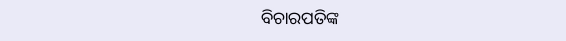ବିଚାରପତିଙ୍କ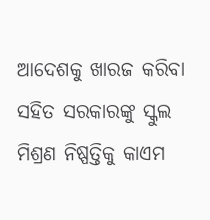ଆଦେଶକୁ ଖାରଜ କରିବା ସହିତ ସରକାରଙ୍କୁ ସ୍କୁଲ ମିଶ୍ରଣ ନିଷ୍ପତ୍ତିକୁ କାଏମ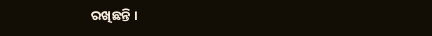ରଖିଛନ୍ତି ।